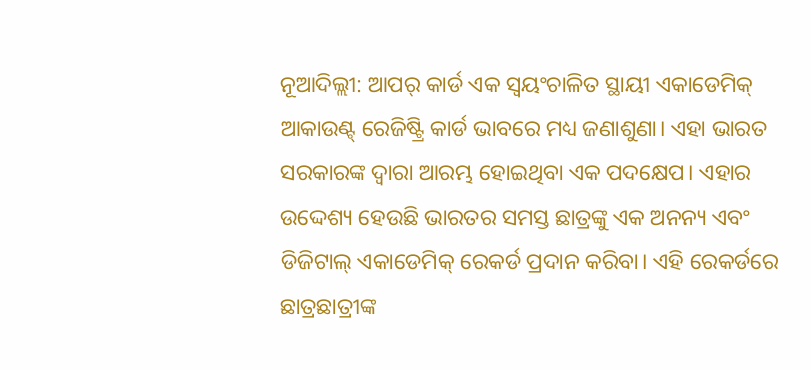ନୂଆଦିଲ୍ଲୀ: ଆପର୍ କାର୍ଡ ଏକ ସ୍ୱୟଂଚାଳିତ ସ୍ଥାୟୀ ଏକାଡେମିକ୍ ଆକାଉଣ୍ଟ୍ ରେଜିଷ୍ଟ୍ରି କାର୍ଡ ଭାବରେ ମଧ୍ୟ ଜଣାଶୁଣା। ଏହା ଭାରତ ସରକାରଙ୍କ ଦ୍ୱାରା ଆରମ୍ଭ ହୋଇଥିବା ଏକ ପଦକ୍ଷେପ। ଏହାର ଉଦ୍ଦେଶ୍ୟ ହେଉଛି ଭାରତର ସମସ୍ତ ଛାତ୍ରଙ୍କୁ ଏକ ଅନନ୍ୟ ଏବଂ ଡିଜିଟାଲ୍ ଏକାଡେମିକ୍ ରେକର୍ଡ ପ୍ରଦାନ କରିବା। ଏହି ରେକର୍ଡରେ ଛାତ୍ରଛାତ୍ରୀଙ୍କ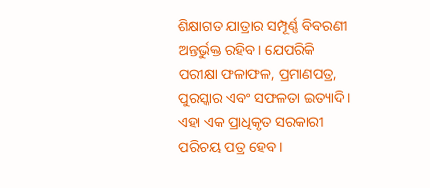ଶିକ୍ଷାଗତ ଯାତ୍ରାର ସମ୍ପୂର୍ଣ୍ଣ ବିବରଣୀ ଅନ୍ତର୍ଭୁକ୍ତ ରହିବ। ଯେପରିକି ପରୀକ୍ଷା ଫଳାଫଳ, ପ୍ରମାଣପତ୍ର, ପୁରସ୍କାର ଏବଂ ସଫଳତା ଇତ୍ୟାଦି। ଏହା ଏକ ପ୍ରାଧିକୃତ ସରକାରୀ ପରିଚୟ ପତ୍ର ହେବ।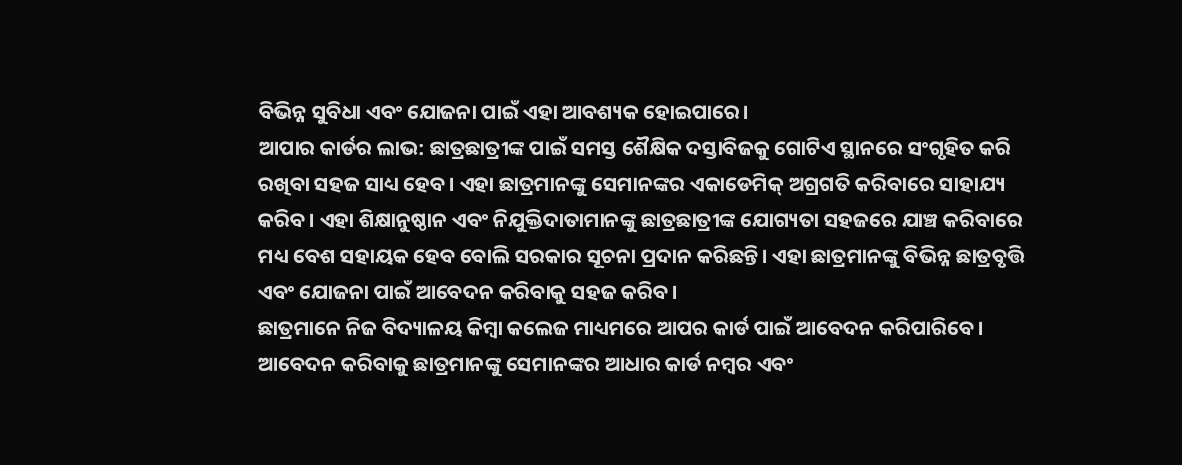ବିଭିନ୍ନ ସୁବିଧା ଏବଂ ଯୋଜନା ପାଇଁ ଏହା ଆବଶ୍ୟକ ହୋଇପାରେ।
ଆପାର କାର୍ଡର ଲାଭ: ଛାତ୍ରଛାତ୍ରୀଙ୍କ ପାଇଁ ସମସ୍ତ ଶୈକ୍ଷିକ ଦସ୍ତାବିଜକୁ ଗୋଟିଏ ସ୍ଥାନରେ ସଂଗୃହିତ କରି ରଖିବା ସହଜ ସାଧ୍ୟ ହେବ। ଏହା ଛାତ୍ରମାନଙ୍କୁ ସେମାନଙ୍କର ଏକାଡେମିକ୍ ଅଗ୍ରଗତି କରିବାରେ ସାହାଯ୍ୟ କରିବ। ଏହା ଶିକ୍ଷାନୁଷ୍ଠାନ ଏବଂ ନିଯୁକ୍ତିଦାତାମାନଙ୍କୁ ଛାତ୍ରଛାତ୍ରୀଙ୍କ ଯୋଗ୍ୟତା ସହଜରେ ଯାଞ୍ଚ କରିବାରେ ମଧ୍ୟ ବେଶ ସହାୟକ ହେବ ବୋଲି ସରକାର ସୂଚନା ପ୍ରଦାନ କରିଛନ୍ତି। ଏହା ଛାତ୍ରମାନଙ୍କୁ ବିଭିନ୍ନ ଛାତ୍ରବୃତ୍ତି ଏବଂ ଯୋଜନା ପାଇଁ ଆବେଦନ କରିବାକୁ ସହଜ କରିବ।
ଛାତ୍ରମାନେ ନିଜ ବିଦ୍ୟାଳୟ କିମ୍ବା କଲେଜ ମାଧ୍ୟମରେ ଆପର କାର୍ଡ ପାଇଁ ଆବେଦନ କରିପାରିବେ। ଆବେଦନ କରିବାକୁ ଛାତ୍ରମାନଙ୍କୁ ସେମାନଙ୍କର ଆଧାର କାର୍ଡ ନମ୍ବର ଏବଂ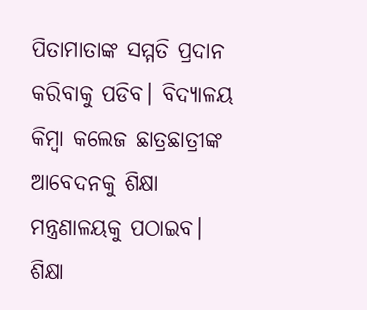ପିତାମାତାଙ୍କ ସମ୍ମତି ପ୍ରଦାନ କରିବାକୁ ପଡିବ। ବିଦ୍ୟାଳୟ କିମ୍ବା କଲେଜ ଛାତ୍ରଛାତ୍ରୀଙ୍କ ଆବେଦନକୁ ଶିକ୍ଷା ମନ୍ତ୍ରଣାଳୟକୁ ପଠାଇବ। ଶିକ୍ଷା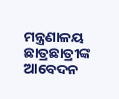ମନ୍ତ୍ରଣାଳୟ ଛାତ୍ରଛାତ୍ରୀଙ୍କ ଆବେଦନ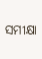ସମୀକ୍ଷା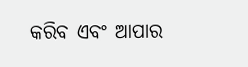କରିବ ଏବଂ ଆପାର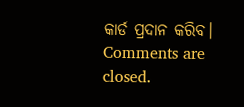କାର୍ଡ ପ୍ରଦାନ କରିବ।
Comments are closed.